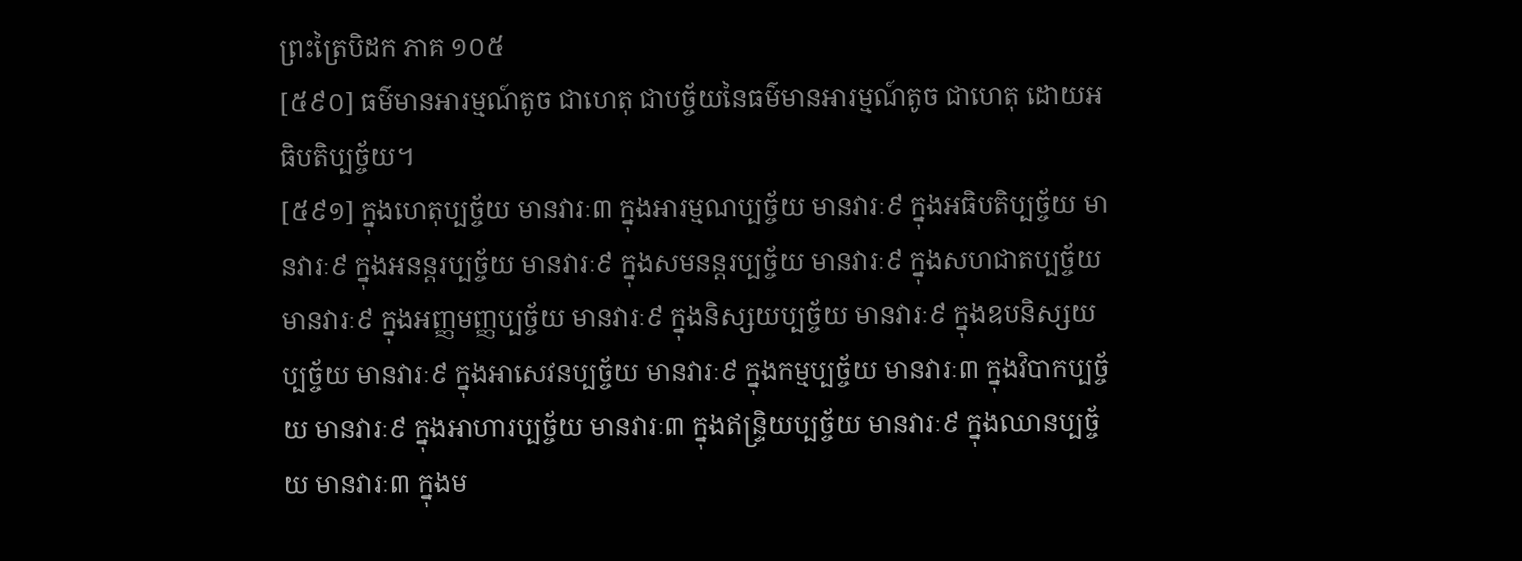ព្រះត្រៃបិដក ភាគ ១០៥
[៥៩០] ធម៌មានអារម្មណ៍តូច ជាហេតុ ជាបច្ច័យនៃធម៌មានអារម្មណ៍តូច ជាហេតុ ដោយអធិបតិប្បច្ច័យ។
[៥៩១] ក្នុងហេតុប្បច្ច័យ មានវារៈ៣ ក្នុងអារម្មណប្បច្ច័យ មានវារៈ៩ ក្នុងអធិបតិប្បច្ច័យ មានវារៈ៩ ក្នុងអនន្តរប្បច្ច័យ មានវារៈ៩ ក្នុងសមនន្តរប្បច្ច័យ មានវារៈ៩ ក្នុងសហជាតប្បច្ច័យ មានវារៈ៩ ក្នុងអញ្ញមញ្ញប្បច្ច័យ មានវារៈ៩ ក្នុងនិស្សយប្បច្ច័យ មានវារៈ៩ ក្នុងឧបនិស្សយប្បច្ច័យ មានវារៈ៩ ក្នុងអាសេវនប្បច្ច័យ មានវារៈ៩ ក្នុងកម្មប្បច្ច័យ មានវារៈ៣ ក្នុងវិបាកប្បច្ច័យ មានវារៈ៩ ក្នុងអាហារប្បច្ច័យ មានវារៈ៣ ក្នុងឥន្រ្ទិយប្បច្ច័យ មានវារៈ៩ ក្នុងឈានប្បច្ច័យ មានវារៈ៣ ក្នុងម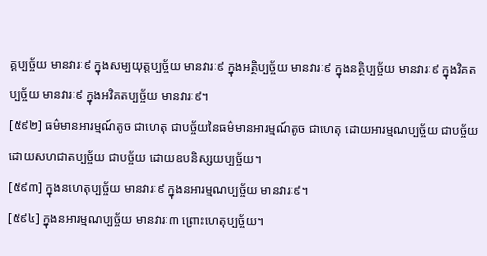គ្គប្បច្ច័យ មានវារៈ៩ ក្នុងសម្បយុត្តប្បច្ច័យ មានវារៈ៩ ក្នុងអត្ថិប្បច្ច័យ មានវារៈ៩ ក្នុងនត្ថិប្បច្ច័យ មានវារៈ៩ ក្នុងវិគតប្បច្ច័យ មានវារៈ៩ ក្នុងអវិគតប្បច្ច័យ មានវារៈ៩។
[៥៩២] ធម៌មានអារម្មណ៍តូច ជាហេតុ ជាបច្ច័យនៃធម៌មានអារម្មណ៍តូច ជាហេតុ ដោយអារម្មណប្បច្ច័យ ជាបច្ច័យ ដោយសហជាតប្បច្ច័យ ជាបច្ច័យ ដោយឧបនិស្សយប្បច្ច័យ។
[៥៩៣] ក្នុងនហេតុប្បច្ច័យ មានវារៈ៩ ក្នុងនអារម្មណប្បច្ច័យ មានវារៈ៩។
[៥៩៤] ក្នុងនអារម្មណប្បច្ច័យ មានវារៈ៣ ព្រោះហេតុប្បច្ច័យ។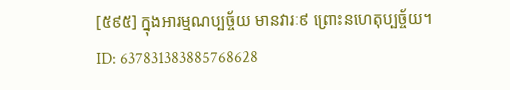[៥៩៥] ក្នុងអារម្មណប្បច្ច័យ មានវារៈ៩ ព្រោះនហេតុប្បច្ច័យ។
ID: 637831383885768628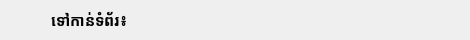ទៅកាន់ទំព័រ៖